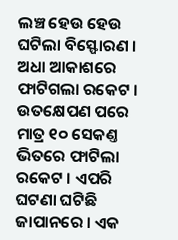ଲଞ୍ଚ ହେଉ ହେଉ ଘଟିଲା ବିସ୍ଫୋରଣ । ଅଧା ଆକାଶରେ ଫାଟିଗଲା ରକେଟ । ଉତକ୍ଷେପଣ ପରେ ମାତ୍ର ୧୦ ସେକଣ୍ତ ଭିତରେ ଫାଟିଲା ରକେଟ । ଏପରି ଘଟଣା ଘଟିଛି ଜାପାନରେ । ଏକ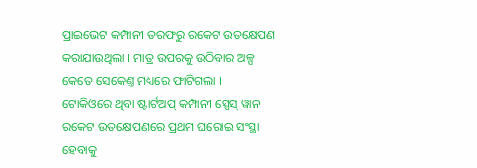ପ୍ରାଇଭେଟ କମ୍ପାନୀ ତରଫରୁ ରକେଟ ଉତକ୍ଷେପଣ କରାଯାଉଥିଲା । ମାତ୍ର ଉପରକୁ ଉଠିବାର ଅଳ୍ପ କେତେ ସେକେଣ୍ତ ମଧ୍ୟରେ ଫାଟିଗଲା ।
ଟୋକିଓରେ ଥିବା ଷ୍ଟାର୍ଟଅପ୍ କମ୍ପାନୀ ସ୍ପେସ୍ ୱାନ ରକେଟ ଉତକ୍ଷେପଣରେ ପ୍ରଥମ ଘରୋଇ ସଂସ୍ଥା ହେବାକୁ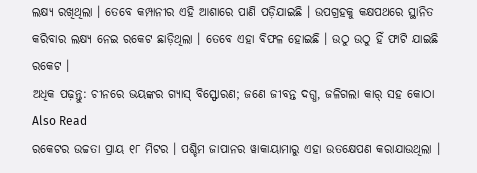ଲକ୍ଷ୍ୟ ରଖିଥିଲା । ତେବେ କମ୍ପାନୀର ଏହି ଆଶାରେ ପାଣି ପଡ଼ିଯାଇଛି । ଉପଗ୍ରହକୁ କକ୍ଷପଥରେ ସ୍ଥାନିତ କରିବାର ଲକ୍ଷ୍ୟ ନେଇ ରକେଟ ଛାଡ଼ିଥିଲା । ତେବେ ଏହା ବିଫଳ ହୋଇଛି । ଉଠୁ ଉଠୁ ହିଁ ଫାଟି ଯାଇଛି ରକେଟ ।
ଅଧିକ ପଢ଼ନ୍ତୁ: ଚୀନରେ ଭୟଙ୍କର ଗ୍ୟାସ୍ ବିସ୍ଫୋରଣ; ଜଣେ ଜୀବନ୍ତ ଦଗ୍ଧ, ଜଳିଗଲା କାର୍ ସହ କୋଠା
Also Read
ରକେଟର ଉଚ୍ଚତା ପ୍ରାୟ ୧୮ ମିଟର । ପଶ୍ଚିମ ଜାପାନର ୱାକାୟାମାରୁ ଏହା ଉତକ୍ଷେପଣ କରାଯାଉଥିଲା ।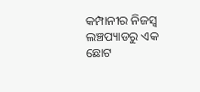କମ୍ପାନୀର ନିଜସ୍ୱ ଲଞ୍ଚପ୍ୟାଡରୁ ଏକ ଛୋଟ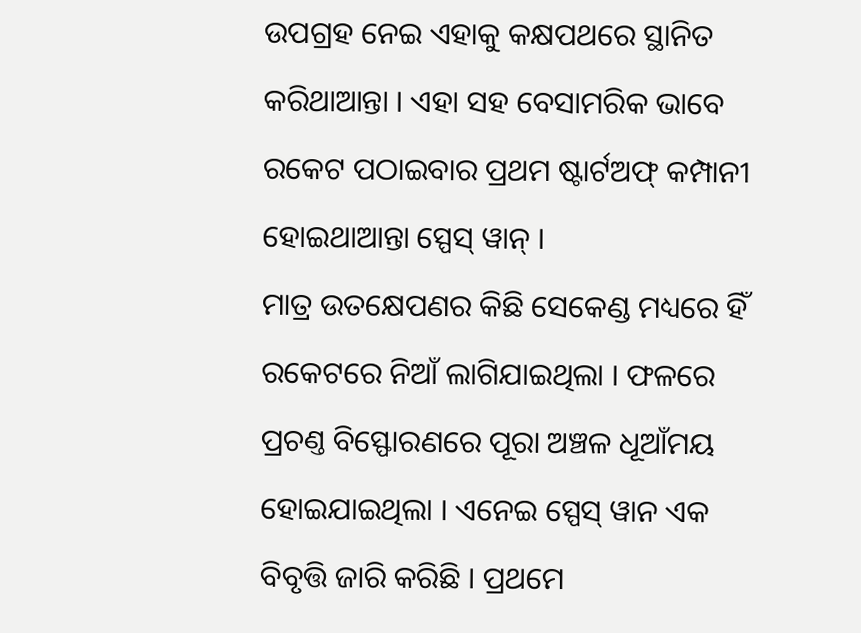ଉପଗ୍ରହ ନେଇ ଏହାକୁ କକ୍ଷପଥରେ ସ୍ଥାନିତ କରିଥାଆନ୍ତା । ଏହା ସହ ବେସାମରିକ ଭାବେ ରକେଟ ପଠାଇବାର ପ୍ରଥମ ଷ୍ଟାର୍ଟଅଫ୍ କମ୍ପାନୀ ହୋଇଥାଆନ୍ତା ସ୍ପେସ୍ ୱାନ୍ ।
ମାତ୍ର ଉତକ୍ଷେପଣର କିଛି ସେକେଣ୍ଡ ମଧ୍ୟରେ ହିଁ ରକେଟରେ ନିଆଁ ଲାଗିଯାଇଥିଲା । ଫଳରେ ପ୍ରଚଣ୍ତ ବିସ୍ଫୋରଣରେ ପୂରା ଅଞ୍ଚଳ ଧୂଆଁମୟ ହୋଇଯାଇଥିଲା । ଏନେଇ ସ୍ପେସ୍ ୱାନ ଏକ ବିବୃତ୍ତି ଜାରି କରିଛି । ପ୍ରଥମେ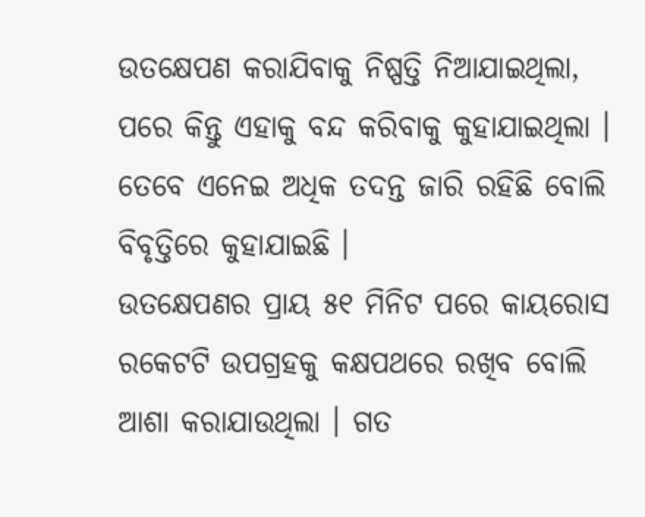ଉତକ୍ଷେପଣ କରାଯିବାକୁ ନିଷ୍ପତ୍ତି ନିଆଯାଇଥିଲା, ପରେ କିନ୍ତୁ ଏହାକୁ ବନ୍ଦ କରିବାକୁ କୁହାଯାଇଥିଲା । ତେବେ ଏନେଇ ଅଧିକ ତଦନ୍ତ ଜାରି ରହିଛି ବୋଲି ବିବୃତ୍ତିରେ କୁହାଯାଇଛି ।
ଉତକ୍ଷେପଣର ପ୍ରାୟ ୫୧ ମିନିଟ ପରେ କାୟରୋସ ରକେଟଟି ଉପଗ୍ରହକୁ କକ୍ଷପଥରେ ରଖିବ ବୋଲି ଆଶା କରାଯାଉଥିଲା । ଗତ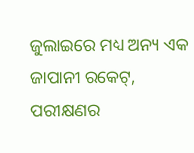ଜୁଲାଇରେ ମଧ୍ୟ ଅନ୍ୟ ଏକ ଜାପାନୀ ରକେଟ୍, ପରୀକ୍ଷଣର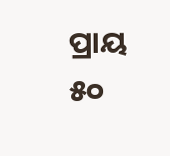ପ୍ରାୟ ୫୦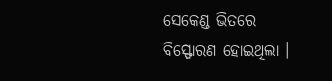ସେକେଣ୍ଡ ଭିତରେ ବିସ୍ଫୋରଣ ହୋଇଥିଲା ।